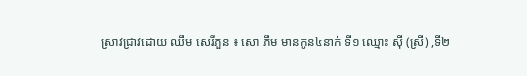ស្រាវជ្រាវដោយ ឈឹម សេរីភួន ៖ សោ ភឹម មានកូន៤នាក់ ទី១ ឈ្មោះ ស៊ី (ស្រី) ,ទី២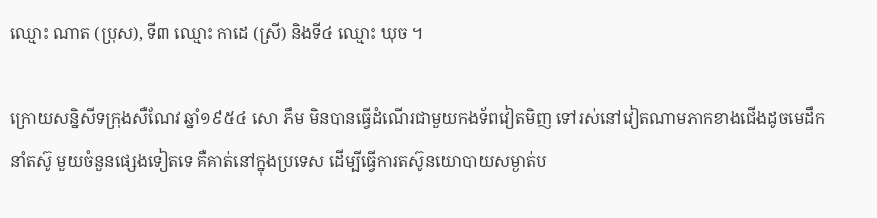ឈ្មោះ ណាត (ប្រុស), ទី៣ ឈ្មោះ កាដេ (ស្រី) និងទី៤ ឈ្មោះ ឃុច ។

ក្រោយសន្និសីទក្រុងសឺណែវ ឆ្នាំ១៩៥៤ សោ ភឹម មិនបានធ្វើដំណើរជាមួយកងទ័ពវៀតមិញ ទៅរស់នៅវៀតណាមភាកខាងជើងដូចមេដឹកនាំតស៊ូ មួយចំនួនផ្សេងទៀតទេ គឺគាត់នៅក្នុងប្រទេស ដើម្បីធ្វើការតស៊ូនយោបាយសម្ងាត់ប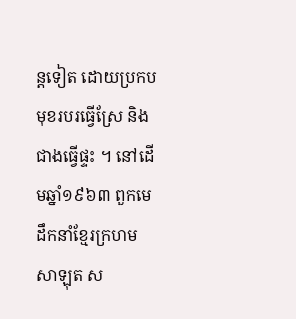ន្តទៀត ដោយប្រកបមុខរបរធ្វើស្រែ និងជាងធ្វើផ្ទះ ។ នៅដើមឆ្នាំ១៩៦៣ ពួកមេដឹកនាំខ្មែរក្រហម សាឡុត ស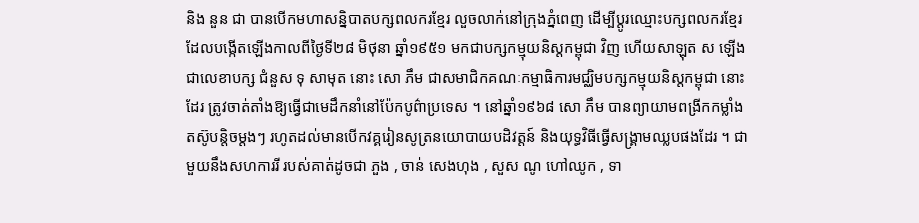និង នួន ជា បានបើកមហាសន្និបាតបក្សពលករខ្មែរ លួចលាក់នៅក្រុងភ្នំពេញ ដើម្បីប្តូរឈ្មោះបក្សពលករខ្មែរ ដែលបង្កើតឡើងកាលពីថ្ងៃទី២៨ មិថុនា ឆ្នាំ១៩៥១ មកជាបក្សកម្មុយនិស្តកម្ពុជា វិញ ហើយសាឡុត ស ឡើងជាលេខាបក្ស ជំនួស ទុ សាមុត នោះ សោ ភឹម ជាសមាជិកគណៈកម្មាធិការមជ្ឈិមបក្សកម្មុយនិស្តកម្ពុជា នោះដែរ ត្រូវចាត់តាំងឱ្យធ្វើជាមេដឹកនាំនៅប៉ែកបូព៌ាប្រទេស ។ នៅឆ្នាំ១៩៦៨ សោ ភឹម បានព្យាយាមពង្រីកកម្លាំងតស៊ូបន្តិចម្ដងៗ រហូតដល់មានបើកវគ្គរៀនសូត្រនយោបាយបដិវត្តន៍ និងយុទ្ធវិធីធ្វើសង្រ្គាមឈ្លបផងដែរ ។ ជាមួយនឹងសហការរី របស់គាត់ដូចជា ភួង , ចាន់ សេងហុង , សួស ណូ ហៅឈូក , ទា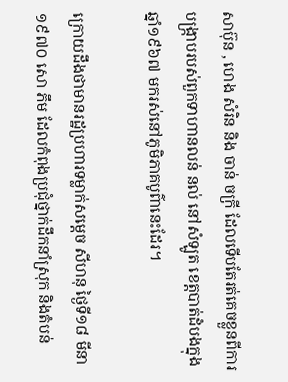សាប៊ុន , ហេង សំរិន និង ចាន់ ចក្រី ដែលទើបតែរត់គេចខ្លួនពីការបង្រ្កាបរបស់ពួកទាហានលន់ នល់ នៅសំឡូត ខេត្តបាត់ដំបងក្នុងឆ្នាំ១៩៦៧ មករស់នៅភូមិភាគបូព៌ានេះដែរ។

ក្រោយដឹងថាមានរដ្ឋប្រហារទម្លាក់សម្ដេច សីហនុ ថ្ងៃទី១៨ មីនា ១៩៧០ សោ ភឹម ដែលកំពុងប្រជុំថ្នាក់ដឹកនាំស្រុក និងតំបន់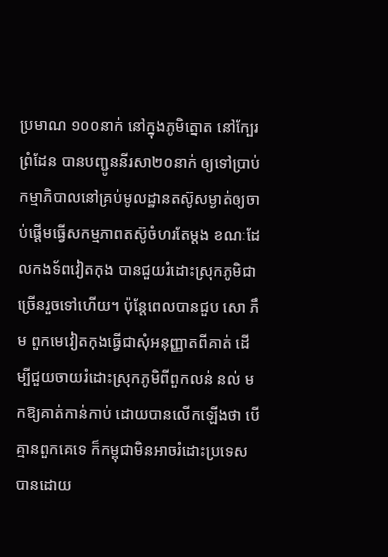ប្រមាណ ១០០នាក់ នៅក្នុងភូមិត្នោត នៅក្បែរព្រំដែន បានបញ្ជូននីរសា២០នាក់ ឲ្យទៅប្រាប់កម្មាភិបាលនៅគ្រប់មូលដ្ឋានតស៊ូសម្ងាត់ឲ្យចាប់ផ្ដើមធ្វើសកម្មភាពតស៊ូចំហរតែម្ដង ខណៈដែលកងទ័ពវៀតកុង បានជួយរំដោះស្រុកភូមិជាច្រើនរួចទៅហើយ។ ប៉ុន្តែពេលបានជួប សោ ភឹម ពួកមេវៀតកុងធ្វើជាសុំអនុញ្ញាតពីគាត់ ដើម្បីជួយចាយរំដោះស្រុកភូមិពីពួកលន់ នល់ មកឱ្យគាត់កាន់កាប់ ដោយបានលើកឡើងថា បើគ្មានពួកគេទេ ក៏កម្ពុជាមិនអាចរំដោះប្រទេសបានដោយ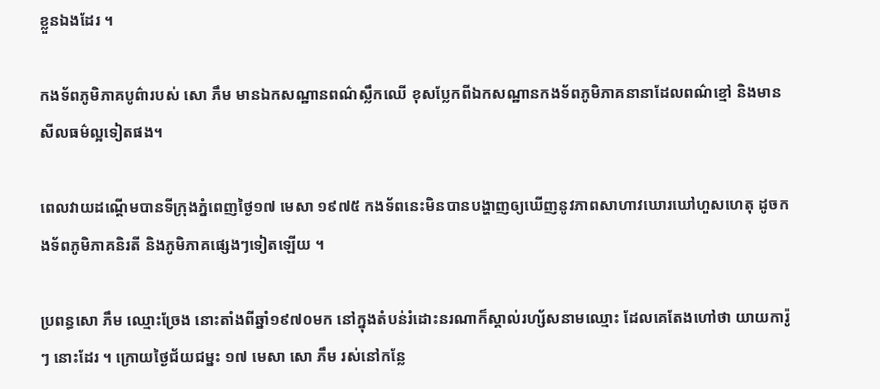ខ្លួនឯងដែរ ។

កងទ័ពភូមិភាគបូព៌ារបស់ សោ ភឹម មានឯកសណ្ឋានពណ៌ស្លឹកឈើ ខុសប្លែកពីឯកសណ្ឋានកងទ័ពភូមិភាគនានាដែលពណ៌ខ្មៅ និងមានសីលធម៌ល្អទៀតផង។

ពេលវាយដណ្ដើមបានទីក្រុងភ្នំពេញថ្ងៃ១៧ មេសា ១៩៧៥ កងទ័ពនេះមិនបានបង្ហាញឲ្យឃើញនូវភាពសាហាវឃោរឃៅហួសហេតុ ដូចកងទ័ពភូមិភាគនិរតី និងភូមិភាគផ្សេងៗទៀតឡើយ ។

ប្រពន្ធសោ ភឹម ឈ្មោះច្រែង នោះតាំងពីឆ្នាំ១៩៧០មក នៅក្នុងតំបន់រំដោះនរណាក៏ស្គាល់រហ្ស័សនាមឈ្មោះ ដែលគេតែងហៅថា យាយការ៉ូៗ នោះដែរ ។ ក្រោយថ្ងៃជ័យជម្នះ ១៧ មេសា សោ ភឹម រស់នៅកន្លែ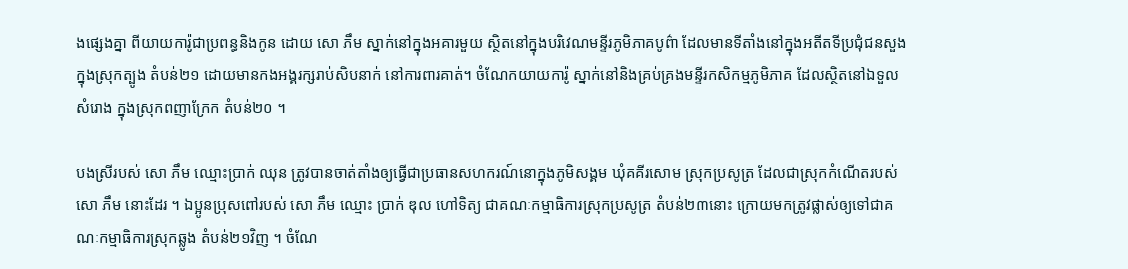ងផ្សេងគ្នា ពីយាយការ៉ូជាប្រពន្ធនិងកូន ដោយ សោ ភឹម ស្នាក់នៅក្នុងអគារមួយ ស្ថិតនៅក្នុងបរិវេណមន្ទីរភូមិភាគបូព៌ា ដែលមានទីតាំងនៅក្នុងអតីតទីប្រជុំជនសួង ក្នុងស្រុកត្បូង តំបន់២១ ដោយមានកងអង្គរក្សរាប់សិបនាក់ នៅការពារគាត់។ ចំណែកយាយការ៉ូ ស្នាក់នៅនិងគ្រប់គ្រងមន្ទីរកសិកម្មភូមិភាគ ដែលស្ថិតនៅឯទួលសំរោង ក្នុងស្រុកពញាក្រែក តំបន់២០ ។

បងស្រីរបស់ សោ ភឹម ឈ្មោះប្រាក់ ឈុន ត្រូវបានចាត់តាំងឲ្យធ្វើជាប្រធានសហករណ៍នោក្នុងភូមិសង្គម ឃុំគគីរសោម ស្រុកប្រសូត្រ ដែលជាស្រុកកំណើតរបស់ សោ ភឹម នោះដែរ ។ ឯប្អូនប្រុសពៅរបស់ សោ ភឹម ឈ្មោះ ប្រាក់ ឌុល ហៅទិត្យ ជាគណៈកម្មាធិការស្រុកប្រសូត្រ តំបន់២៣នោះ ក្រោយមកត្រូវផ្លាស់ឲ្យទៅជាគណៈកម្មាធិការស្រុកឆ្លូង តំបន់២១វិញ ។ ចំណែ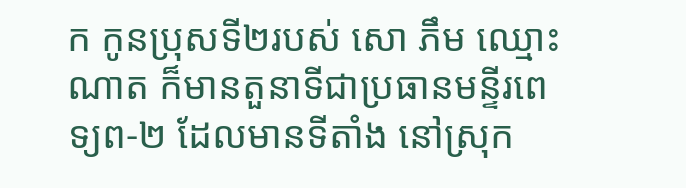ក កូនប្រុសទី២របស់ សោ ភឹម ឈ្មោះណាត ក៏មានតួនាទីជាប្រធានមន្ទីរពេទ្យព-២ ដែលមានទីតាំង នៅស្រុក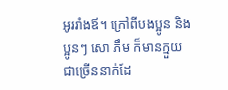អូររាំងឪ។ ក្រៅពីបងប្អូន និងប្អូនៗ សោ ភឹម ក៏មានក្មួយជាច្រើននាក់ដែ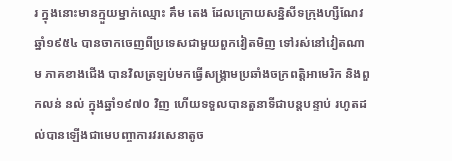រ ក្នុងនោះមានក្មួយម្នាក់ឈ្មោះ គឹម តេង ដែលក្រោយសន្និសីទក្រុងហ្សឺណែវ ឆ្នាំ១៩៥៤ បានចាកចេញពីប្រទេសជាមួយពួកវៀតមិញ ទៅរស់នៅវៀតណាម ភាគខាងជើង បានវិលត្រឡប់មកធ្វើសង្គ្រាមប្រឆាំងចក្រពត្តិអាមេរិក និងពួកលន់ នល់ ក្នុងឆ្នាំ១៩៧០ វិញ ហើយទទួលបានតួនាទីជាបន្តបន្ទាប់ រហូតដល់បានឡើងជាមេបញ្ចាការវរសេនាតូច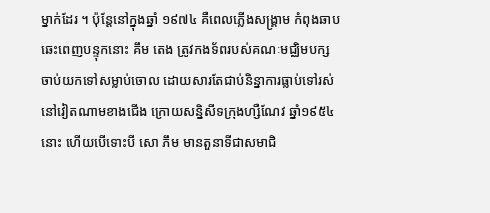ម្នាក់ដែរ ។ ប៉ុន្តែនៅក្នុងឆ្នាំ ១៩៧៤ គឺពេលភ្លើងសង្គ្រាម កំពុងឆាបឆេះពេញបន្ទុកនោះ គឹម តេង ត្រូវកងទ័ពរបស់គណៈមជ្ឈិមបក្ស ចាប់យកទៅសម្លាប់ចោល ដោយសារតែជាប់និន្នាការធ្លាប់ទៅរស់នៅវៀតណាមខាងជើង ក្រោយសន្និសីទក្រុងហ្សឺណែវ ឆ្នាំ១៩៥៤នោះ ហើយបើទោះបី សោ ភឹម មានតួនាទីជាសមាជិ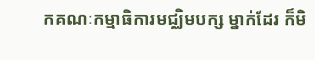កគណៈកម្មាធិការមជ្ឈិមបក្ស ម្នាក់ដែរ ក៏មិ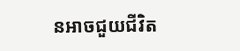នអាចជួយជីវិត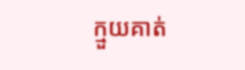ក្មួយគាត់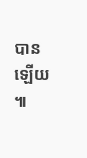បានឡើយ ៕